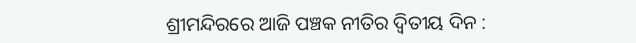ଶ୍ରୀମନ୍ଦିରରେ ଆଜି ପଞ୍ଚକ ନୀତିର ଦ୍ୱିତୀୟ ଦିନ :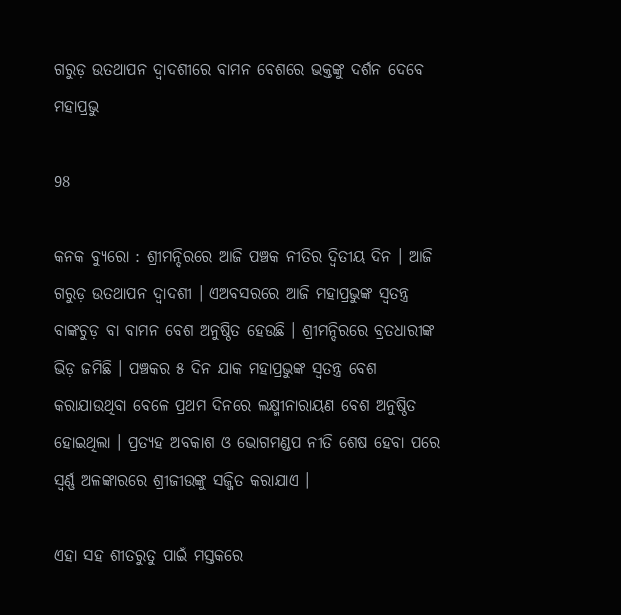ଗରୁଡ଼ ଉତଥାପନ ଦ୍ୱାଦଶୀରେ ବାମନ ବେଶରେ ଭକ୍ତଙ୍କୁ ଦର୍ଶନ ଦେବେ ମହାପ୍ରଭୁ

98

କନକ ବ୍ୟୁରୋ : ଶ୍ରୀମନ୍ଦିରରେ ଆଜି ପଞ୍ଚକ ନୀତିର ଦ୍ୱିତୀୟ ଦିନ । ଆଜି ଗରୁଡ଼ ଉତଥାପନ ଦ୍ୱାଦଶୀ । ଏଅବସରରେ ଆଜି ମହାପ୍ରଭୁଙ୍କ ସ୍ୱତନ୍ତ୍ର ବାଙ୍କଚୁଡ଼ ବା ବାମନ ବେଶ ଅନୁଷ୍ଠିତ ହେଉଛି । ଶ୍ରୀମନ୍ଦିରରେ ବ୍ରତଧାରୀଙ୍କ ଭିଡ଼ ଜମିଛି । ପଞ୍ଚକର ୫ ଦିନ ଯାକ ମହାପ୍ରଭୁଙ୍କ ସ୍ୱତନ୍ତ୍ର ବେଶ କରାଯାଉଥିବା ବେଳେ ପ୍ରଥମ ଦିନରେ ଲକ୍ଷ୍ମୀନାରାୟଣ ବେଶ ଅନୁଷ୍ଠିତ ହୋଇଥିଲା । ପ୍ରତ୍ୟହ ଅବକାଶ ଓ ଭୋଗମଣ୍ଡପ ନୀତି ଶେଷ ହେବା ପରେ ସ୍ୱର୍ଣ୍ଣ ଅଳଙ୍କାରରେ ଶ୍ରୀଜୀଉଙ୍କୁ ସଜ୍ଜିତ କରାଯାଏ ।

ଏହା ସହ ଶୀତରୁତୁ ପାଇଁ ମସ୍ତକରେ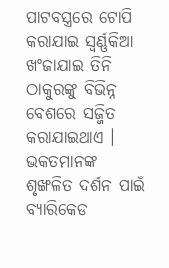ପାଟବସ୍ତ୍ରରେ ଟୋପି କରାଯାଇ ସ୍ୱର୍ଣ୍ଣକିଆ ଖଂଜାଯାଇ ତିନି ଠାକୁରଙ୍କୁ ବିଭିନ୍ନ ବେଶରେ ସଜ୍ଜିତ କରାଯାଇଥାଏ । ଭକତମାନଙ୍କ ଶୃଙ୍ଖଳିତ ଦର୍ଶନ ପାଇଁ ବ୍ୟାରିକେଡ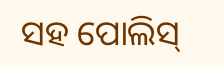ସହ ପୋଲିସ୍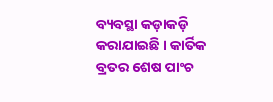ବ୍ୟବସ୍ଥା କଡ଼ାକଡ଼ି କରାଯାଇଛି । କାର୍ତିକ ବ୍ରତର ଶେଷ ପାଂଚ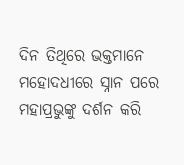ଦିନ ତିଥିରେ ଭକ୍ତମାନେ ମହୋଦଧୀରେ ସ୍ନାନ ପରେ ମହାପ୍ରଭୁଙ୍କୁ ଦର୍ଶନ କରି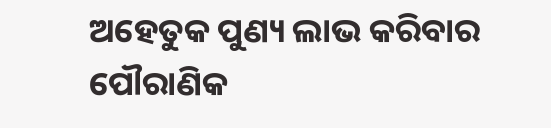ଅହେତୁକ ପୁଣ୍ୟ ଲାଭ କରିବାର ପୌରାଣିକ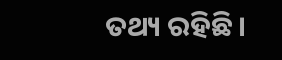ତଥ୍ୟ ରହିଛି ।